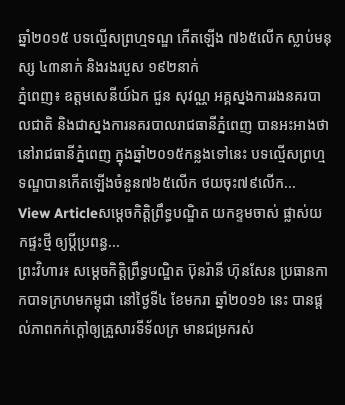ឆ្នាំ២០១៥ បទល្មើសព្រហ្មទណ្ឌ កើតឡើង ៧៦៥លើក ស្លាប់មនុស្ស ៤៣នាក់ និងរងរបួស ១៩២នាក់
ភ្នំពេញ៖ ឧត្តមសេនីយ៍ឯក ជួន សុវណ្ណ អគ្គស្នងការរងនគរបាលជាតិ និងជាស្នងការនគរបាលរាជធានីភ្នំពេញ បានអះអាងថា នៅរាជធានីភ្នំពេញ ក្នុងឆ្នាំ២០១៥កន្លងទៅនេះ បទល្មើសព្រហ្មទណ្ឌបានកើតឡើងចំនួន៧៦៥លើក ថយចុះ៧៩លើក...
View Articleសម្តេចកិត្តិព្រឹទ្ធបណ្ឌិត យកខ្ទមចាស់ ផ្លាស់យកផ្ទះថ្មី ឲ្យប្តីប្រពន្ធ...
ព្រះវិហារ៖ សម្តេចកិត្តិព្រឹទ្ធបណ្ឌិត ប៊ុនរ៉ានី ហ៊ុនសែន ប្រធានកាកបាទក្រហមកម្ពុជា នៅថ្ងៃទី៤ ខែមករា ឆ្នាំ២០១៦ នេះ បានផ្តល់ភាពកក់ក្តៅឲ្យគ្រួសារទីទ័លក្រ មានជម្រករស់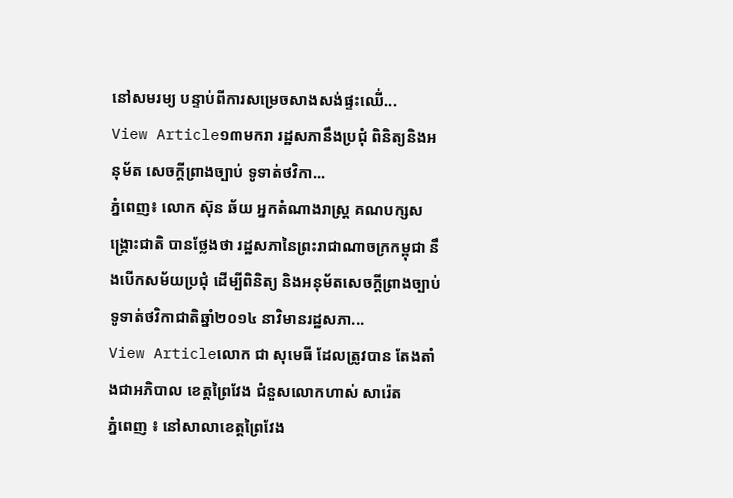នៅសមរម្យ បន្ទាប់ពីការសម្រេចសាងសង់ផ្ទះឈើ់...
View Article១៣មករា រដ្ឋសភានឹងប្រជុំ ពិនិត្យនិងអនុម័ត សេចក្តីព្រាងច្បាប់ ទូទាត់ថវិកា...
ភ្នំពេញ៖ លោក ស៊ុន ឆ័យ អ្នកតំណាងរាស្រ្ត គណបក្សសង្រ្គោះជាតិ បានថ្លែងថា រដ្ឋសភានៃព្រះរាជាណាចក្រកម្ពុជា នឹងបើកសម័យប្រជុំ ដើម្បីពិនិត្យ និងអនុម័តសេចក្តីព្រាងច្បាប់ ទូទាត់ថវិកាជាតិឆ្នាំ២០១៤ នាវិមានរដ្ឋសភា...
View Articleលោក ជា សុមេធី ដែលត្រូវបាន តែងតាំងជាអភិបាល ខេត្តព្រៃវែង ជំនួសលោកហាស់ សារ៉េត
ភ្នំពេញ ៖ នៅសាលាខេត្តព្រៃវែង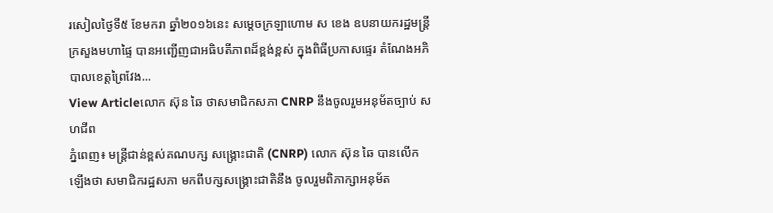រសៀលថ្ងៃទី៥ ខែមករា ឆ្នាំ២០១៦នេះ សម្តេចក្រឡាហោម ស ខេង ឧបនាយករដ្ឋមន្រ្តី ក្រសួងមហាផ្ទៃ បានអញ្ជើញជាអធិបតីភាពដ៏ខ្ពង់ខ្ពស់ ក្នុងពិធីប្រកាសផ្ទេរ តំណែងអភិបាលខេត្តព្រៃវែង...
View Articleលោក ស៊ុន ឆៃ ថាសមាជិកសភា CNRP នឹងចូលរួមអនុម័តច្បាប់ សហជីព
ភ្នំពេញ៖ មន្ត្រីជាន់ខ្ពស់គណបក្ស សង្គ្រោះជាតិ (CNRP) លោក ស៊ុន ឆៃ បានលើកឡើងថា សមាជិករដ្ឋសភា មកពីបក្សសង្គ្រោះជាតិនឹង ចូលរួមពិភាក្សាអនុម័ត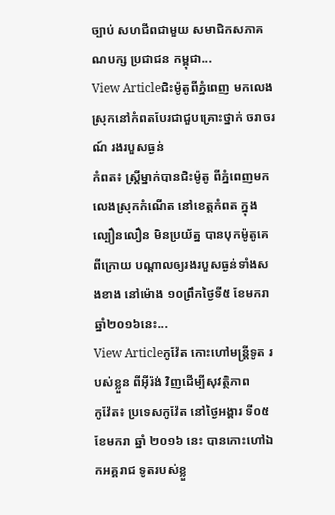ច្បាប់ សហជីពជាមួយ សមាជិកសភាគណបក្ស ប្រជាជន កម្ពុជា...
View Articleជិះម៉ូតូពីភ្នំពេញ មកលេងស្រុកនៅកំពតបែរជាជួបគ្រោះថ្នាក់ ចរាចរណ៍ រងរបួសធ្ងន់
កំពត៖ ស្ត្រីម្នាក់បានជិះម៉ូតូ ពីភ្នំពេញមកលេងស្រុកកំណើត នៅខេត្តកំពត ក្នុងល្បឿនលឿន មិនប្រយ័ត្ន បានបុកម៉ូតូគេពីក្រោយ បណ្តាលឲ្យរងរបួសធ្ងន់ទាំងសងខាង នៅម៉ោង ១០ព្រឹកថ្ងៃទី៥ ខែមករា ឆ្នាំ២០១៦នេះ...
View Articleកូវ៉ែត កោះហៅមន្ត្រីទូត របស់ខ្លួន ពីអ៊ីរ៉ង់ វិញដើម្បីសុវត្ថិភាព
កូវ៉ែត៖ ប្រទេសកូវ៉ែត នៅថ្ងៃអង្គារ ទី០៥ ខែមករា ឆ្នាំ ២០១៦ នេះ បានកោះហៅឯកអគ្គរាជ ទូតរបស់ខ្លួ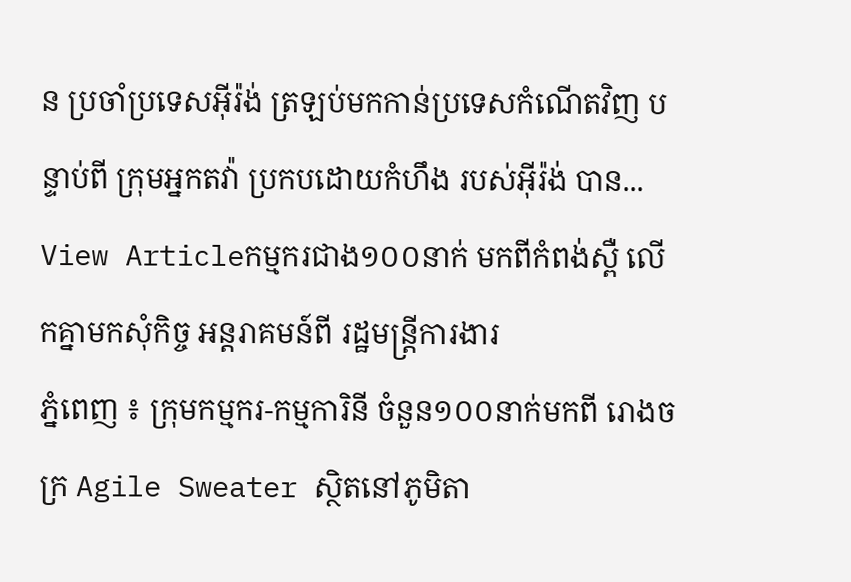ន ប្រចាំប្រទេសអ៊ីរ៉ង់ ត្រឡប់មកកាន់ប្រទេសកំណើតវិញ បន្ទាប់ពី ក្រុមអ្នកតវ៉ា ប្រកបដោយកំហឹង របស់អ៊ីរ៉ង់ បាន...
View Articleកម្មករជាង១០០នាក់ មកពីកំពង់ស្ពឺ លើកគ្នាមកសុំកិច្ច អន្តរាគមន៍ពី រដ្ឋមន្រ្តីការងារ
ភ្នំពេញ ៖ ក្រុមកម្មករ-កម្មការិនី ចំនួន១០០នាក់មកពី រោងចក្រ Agile Sweater ស្ថិតនៅភូមិតា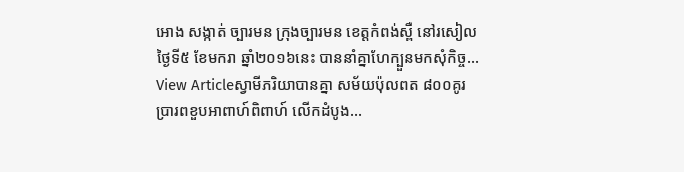អោង សង្កាត់ ច្បារមន ក្រុងច្បារមន ខេត្តកំពង់ស្ពឺ នៅរសៀលថ្ងៃទី៥ ខែមករា ឆ្នាំ២០១៦នេះ បាននាំគ្នាហែក្បួនមកសុំកិច្ច...
View Articleស្វាមីភរិយាបានគ្នា សម័យប៉ុលពត ៨០០គូរ ប្រារពខួបអាពាហ៍ពិពាហ៍ លើកដំបូង...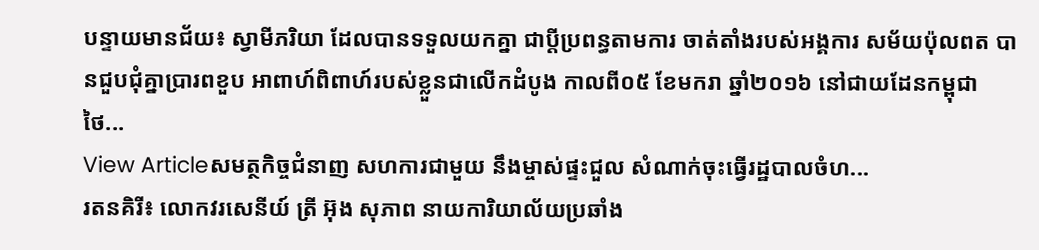បន្ទាយមានជ័យ៖ ស្វាមីភរិយា ដែលបានទទួលយកគ្នា ជាប្តីប្រពន្ធតាមការ ចាត់តាំងរបស់អង្គការ សម័យប៉ុលពត បានជួបជុំគ្នាប្រារពខួប អាពាហ៍ពិពាហ៍របស់ខ្លួនជាលើកដំបូង កាលពី០៥ ខែមករា ឆ្នាំ២០១៦ នៅជាយដែនកម្ពុជាថៃ...
View Articleសមត្ថកិច្ចជំនាញ សហការជាមួយ នឹងម្ចាស់ផ្ទះជួល សំណាក់ចុះធ្វើរដ្ឋបាលចំហ...
រតនគិរី៖ លោកវរសេនីយ៍ ត្រី អ៊ុង សុភាព នាយការិយាល័យប្រឆាំង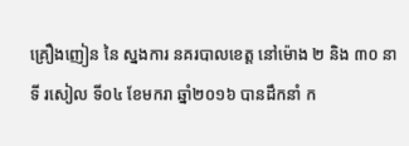គ្រឿងញៀន នៃ ស្នងការ នគរបាលខេត្ត នៅម៉ោង ២ និង ៣០ នាទី រសៀល ទី០៤ ខែមករា ឆ្នាំ២០១៦ បានដឹកនាំ ក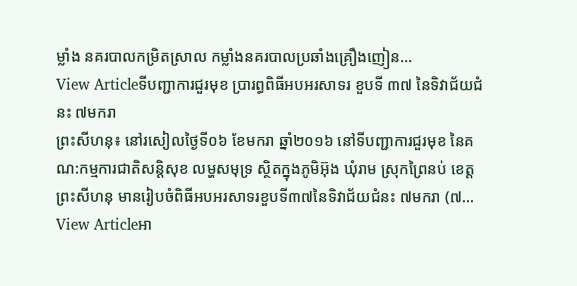ម្លាំង នគរបាលកម្រិតស្រាល កម្លាំងនគរបាលប្រឆាំងគ្រឿងញៀន...
View Articleទីបញ្ជាការជួរមុខ ប្រារព្ធពិធីអបអរសាទរ ខួបទី ៣៧ នៃទិវាជ័យជំនះ ៧មករា
ព្រះសីហនុ៖ នៅរសៀលថ្ងៃទី០៦ ខែមករា ឆ្នាំ២០១៦ នៅទីបញ្ជាការជួរមុខ នៃគណ:កម្មការជាតិសន្តិសុខ លម្ហសមុទ្រ ស្ថិតក្នុងភូមិអ៊ុង ឃុំរាម ស្រុកព្រៃនប់ ខេត្តព្រះសីហនុ មានរៀបចំពិធីអបអរសាទរខួបទី៣៧នៃទិវាជ័យជំនះ ៧មករា (៧...
View Articleអា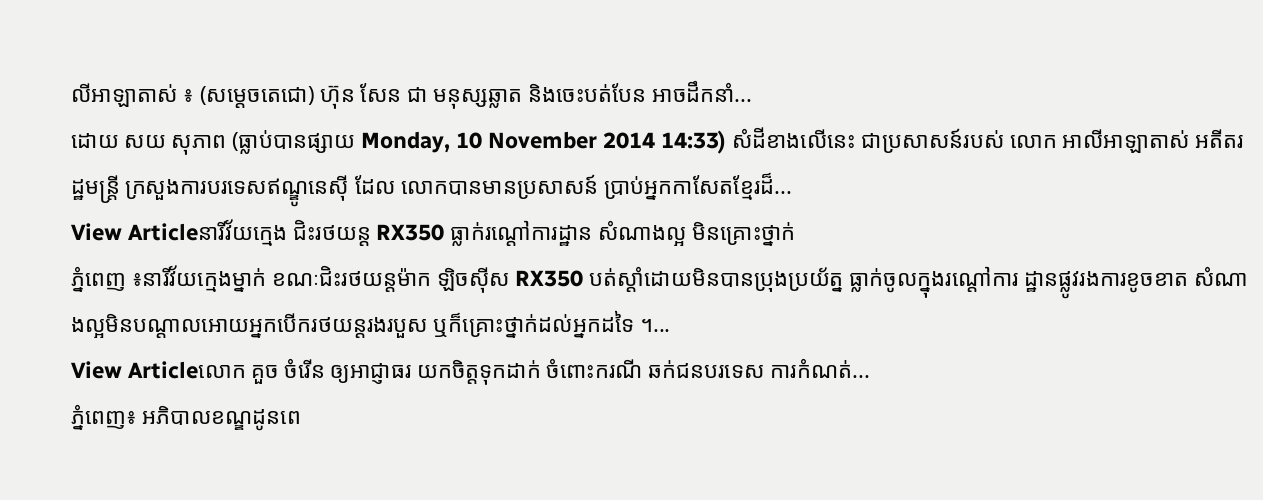លីអាឡាតាស់ ៖ (សម្តេចតេជោ) ហ៊ុន សែន ជា មនុស្សឆ្លាត និងចេះបត់បែន អាចដឹកនាំ...
ដោយ សយ សុភាព (ធ្លាប់បានផ្សាយ Monday, 10 November 2014 14:33) សំដីខាងលើនេះ ជាប្រសាសន៍របស់ លោក អាលីអាឡាតាស់ អតីតរដ្ឋមន្ដ្រី ក្រសួងការបរទេសឥណ្ឌូនេស៊ី ដែល លោកបានមានប្រសាសន៍ ប្រាប់អ្នកកាសែតខ្មែរដ៏...
View Articleនារីវ័យក្មេង ជិះរថយន្ត RX350 ធ្លាក់រណ្តៅការដ្ឋាន សំណាងល្អ មិនគ្រោះថ្នាក់
ភ្នំពេញ ៖នារីវ័យក្មេងម្នាក់ ខណៈជិះរថយន្តម៉ាក ឡិចស៊ីស RX350 បត់ស្ដាំដោយមិនបានប្រុងប្រយ័ត្ន ធ្លាក់ចូលក្នុងរណ្តៅការ ដ្ឋានផ្លូវរងការខូចខាត សំណាងល្អមិនបណ្ដាលអោយអ្នកបើករថយន្ដរងរបួស ឬក៏គ្រោះថ្នាក់ដល់អ្នកដទៃ ។...
View Articleលោក គួច ចំរើន ឲ្យអាជ្ញាធរ យកចិត្តទុកដាក់ ចំពោះករណី ឆក់ជនបរទេស ការកំណត់...
ភ្នំពេញ៖ អភិបាលខណ្ឌដូនពេ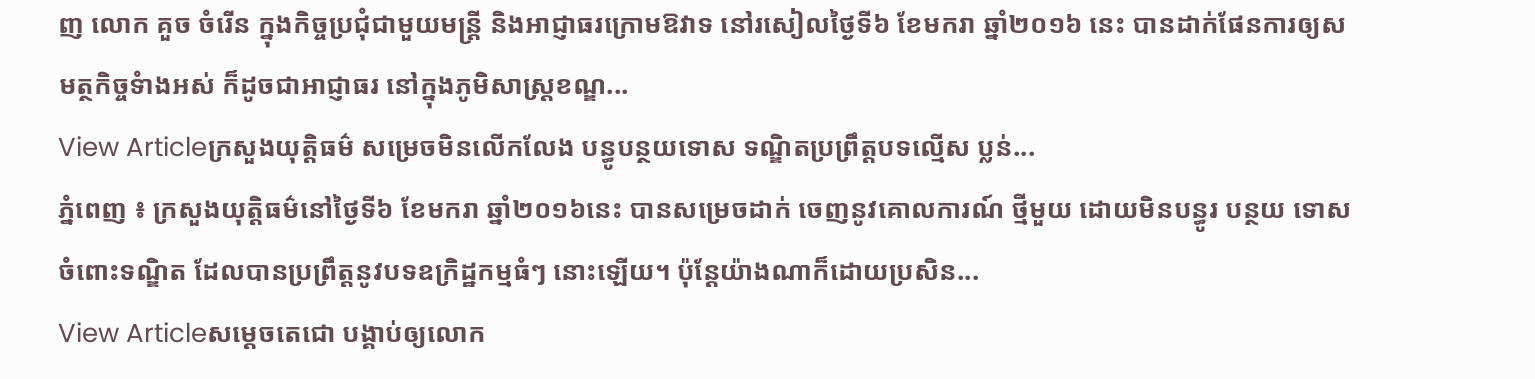ញ លោក គួច ចំរើន ក្នុងកិច្ចប្រជុំជាមួយមន្រ្តី និងអាជ្ញាធរក្រោមឱវាទ នៅរសៀលថ្ងៃទី៦ ខែមករា ឆ្នាំ២០១៦ នេះ បានដាក់ផែនការឲ្យសមត្ថកិច្ចទំាងអស់ ក៏ដូចជាអាជ្ញាធរ នៅក្នុងភូមិសាស្រ្តខណ្ឌ...
View Articleក្រសួងយុត្តិធម៌ សម្រេចមិនលើកលែង បន្ធូបន្ថយទោស ទណ្ឌិតប្រព្រឹត្តបទល្មើស ប្លន់...
ភ្នំពេញ ៖ ក្រសួងយុត្តិធម៌នៅថ្ងៃទី៦ ខែមករា ឆ្នាំ២០១៦នេះ បានសម្រេចដាក់ ចេញនូវគោលការណ៍ ថ្មីមួយ ដោយមិនបន្ធូរ បន្ថយ ទោសចំពោះទណ្ឌិត ដែលបានប្រព្រឹត្តនូវបទឧក្រិដ្ឋកម្មធំៗ នោះឡើយ។ ប៉ុន្តែយ៉ាងណាក៏ដោយប្រសិន...
View Articleសម្តេចតេជោ បង្គាប់ឲ្យលោក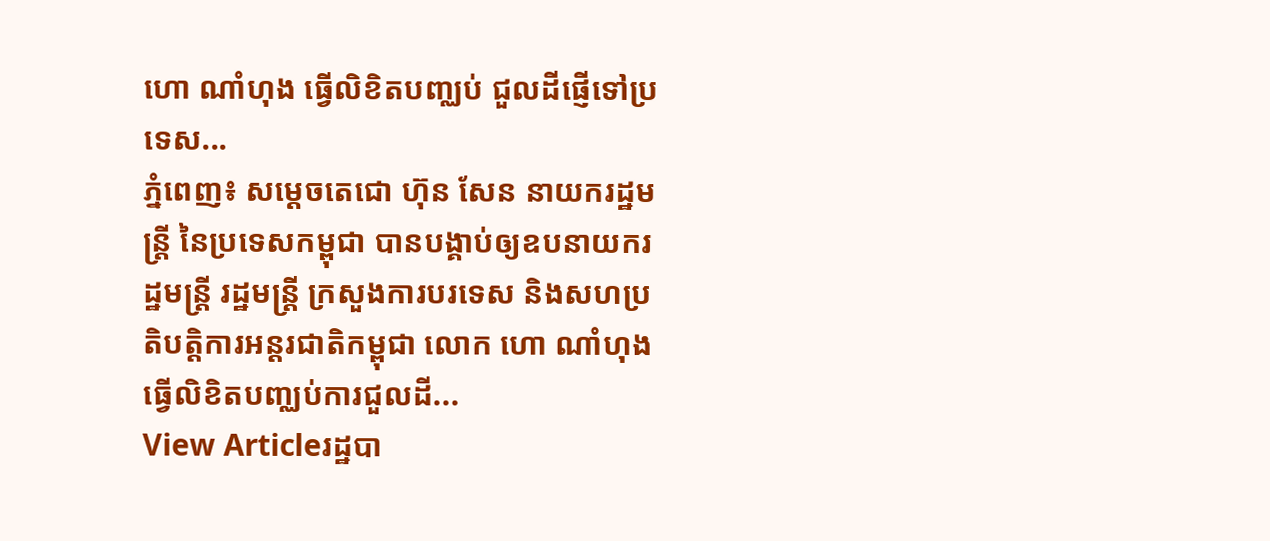ហោ ណាំហុង ធ្វើលិខិតបញ្ឈប់ ជួលដីផ្ញើទៅប្រទេស...
ភ្នំពេញ៖ សម្តេចតេជោ ហ៊ុន សែន នាយករដ្ឋមន្ត្រី នៃប្រទេសកម្ពុជា បានបង្គាប់ឲ្យឧបនាយករដ្ឋមន្ត្រី រដ្ឋមន្ត្រី ក្រសួងការបរទេស និងសហប្រតិបត្តិការអន្តរជាតិកម្ពុជា លោក ហោ ណាំហុង ធ្វើលិខិតបញ្ឈប់ការជួលដី...
View Articleរដ្ឋបា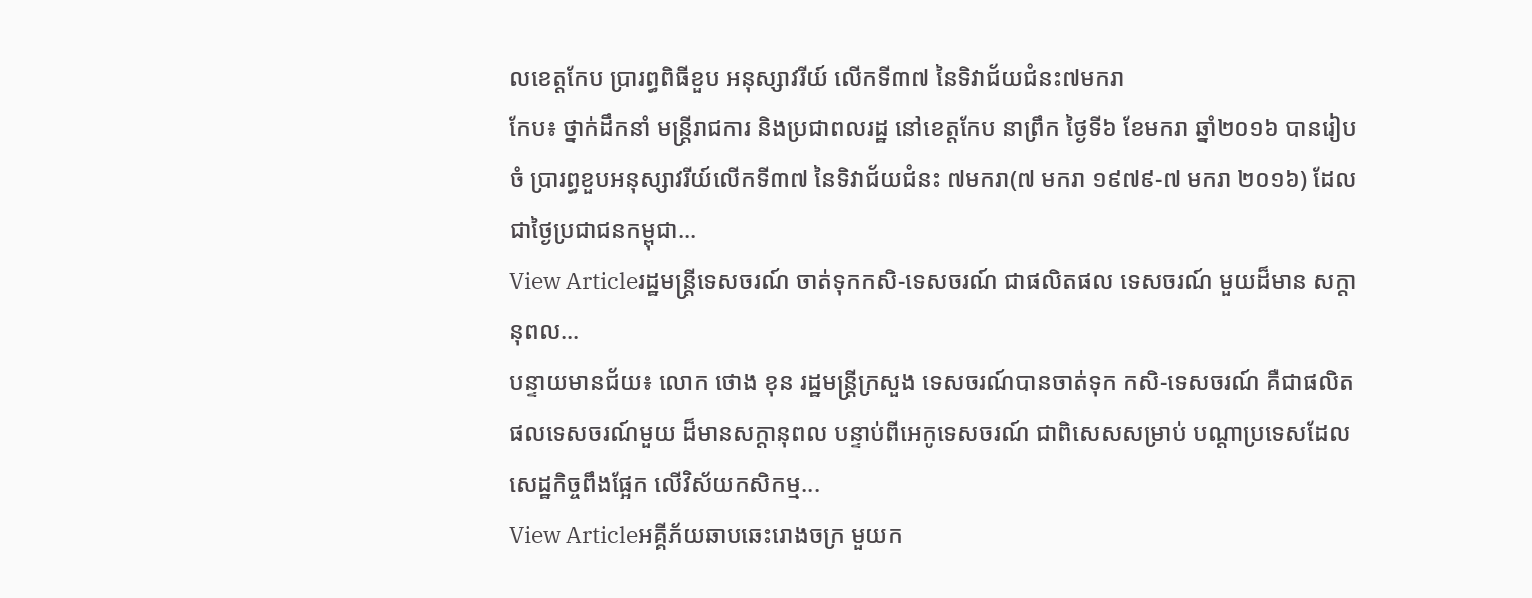លខេត្តកែប ប្រារព្ធពិធីខួប អនុស្សាវរីយ៍ លើកទី៣៧ នៃទិវាជ័យជំនះ៧មករា
កែប៖ ថ្នាក់ដឹកនាំ មន្ត្រីរាជការ និងប្រជាពលរដ្ឋ នៅខេត្តកែប នាព្រឹក ថ្ងៃទី៦ ខែមករា ឆ្នាំ២០១៦ បានរៀបចំ ប្រារព្ធខួបអនុស្សាវរីយ៍លើកទី៣៧ នៃទិវាជ័យជំនះ ៧មករា(៧ មករា ១៩៧៩-៧ មករា ២០១៦) ដែលជាថ្ងៃប្រជាជនកម្ពុជា...
View Articleរដ្ឋមន្រ្តីទេសចរណ៍ ចាត់ទុកកសិ-ទេសចរណ៍ ជាផលិតផល ទេសចរណ៍ មួយដ៏មាន សក្តានុពល...
បន្ទាយមានជ័យ៖ លោក ថោង ខុន រដ្ឋមន្ត្រីក្រសួង ទេសចរណ៍បានចាត់ទុក កសិ-ទេសចរណ៍ គឺជាផលិតផលទេសចរណ៍មួយ ដ៏មានសក្តានុពល បន្ទាប់ពីអេកូទេសចរណ៍ ជាពិសេសសម្រាប់ បណ្តាប្រទេសដែល សេដ្ឋកិច្ចពឹងផ្អែក លើវិស័យកសិកម្ម...
View Articleអគ្គីភ័យឆាបឆេះរោងចក្រ មួយក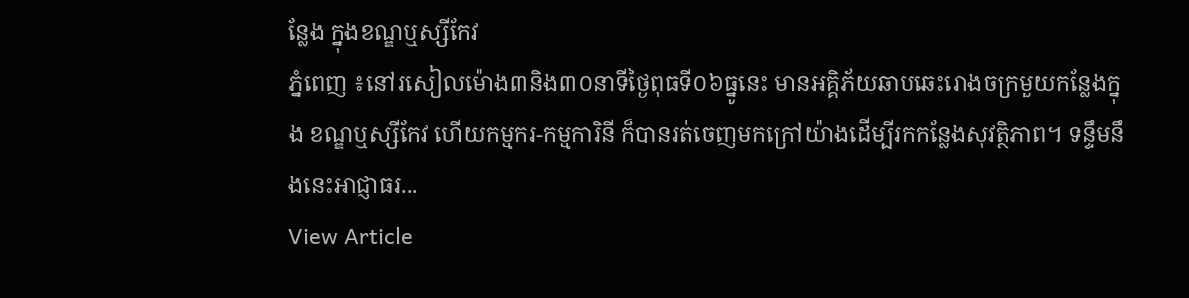ន្លែង ក្នុងខណ្ឌឬស្សីកែវ
ភ្នំពេញ ៖នៅរសៀលម៉ោង៣និង៣០នាទីថ្ងៃពុធទី០៦ធ្នូនេះ មានអគ្គិភ័យឆាបឆេះរោងចក្រមួយកន្លែងក្នុង ខណ្ឌឬស្សីកែវ ហើយកម្មករ-កម្មការិនី ក៏បានរត់ចេញមកក្រៅយ៉ាងដើម្បីរកកន្លែងសុវត្ថិភាព។ ទន្ទឹមនឹងនេះអាជ្ញាធរ...
View Article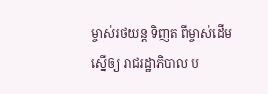ម្ចាស់រថយន្ត ទិញត ពីម្ចាស់ដើម ស្នើឲ្យ រាជរដ្ឋាភិបាល ប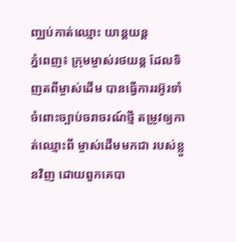ញ្ឈប់កាត់ឈ្មោះ យាន្តយន្ត
ភ្នំពេញ៖ ក្រុមម្ចាស់រថយន្ត ដែលទិញតពីម្ចាស់ដើម បានធ្វើការរអ៊ូរទាំ ចំពោះច្បាប់ចរាចរណ៍ថ្មី តម្រូវឲ្យកាត់ឈ្មោះពី ម្ចាស់ដើមមកជា របស់ខ្លួនវិញ ដោយពួកគេបា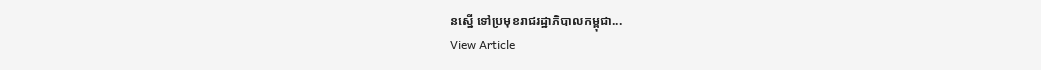នស្នើ ទៅប្រមុខរាជរដ្ឋាភិបាលកម្ពុជា...
View Article